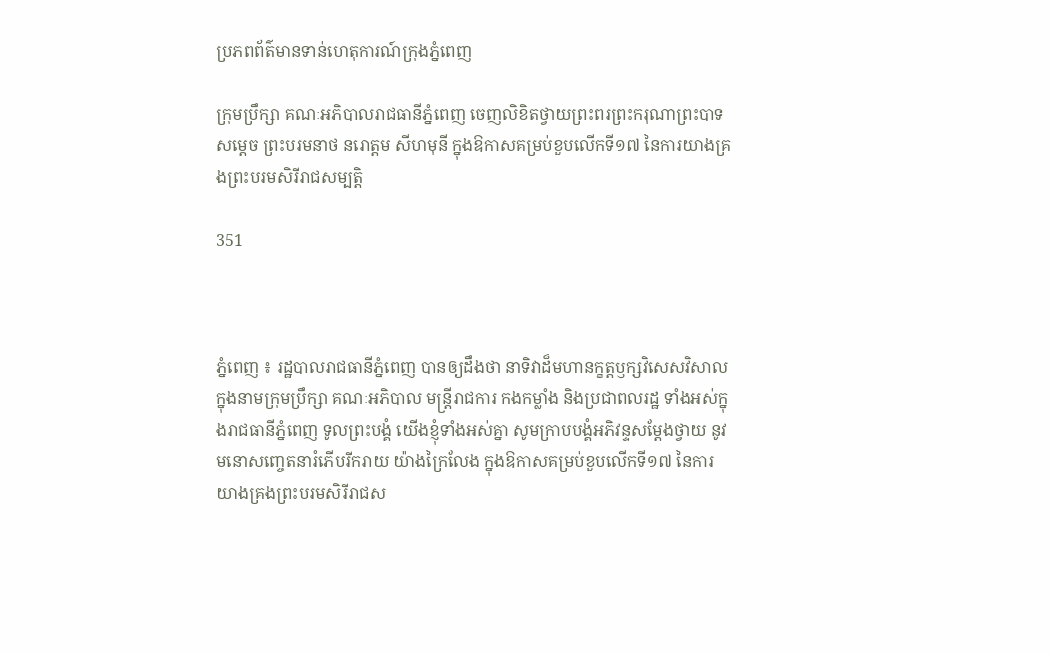ប្រភពព័ត៌មានទាន់ហេតុការណ៍ក្រុងភ្នំពេញ

ក្រុមប្រឹក្សា គណៈអភិបាលរាជធានីភ្នំពេញ ចេញលិខិតថ្វាយព្រះពរព្រះករុណាព្រះបាទសម្តេច ព្រះបរមនាថ នរោត្តម សីហមុនី ក្នុងឱកាសគម្រប់ខួបលើកទី១៧ នៃការយាងគ្រងព្រះបរមសិរីរាជសម្បត្តិ

351



ភ្នំពេញ ៖ រដ្ឋបាលរាជធានីភ្នំពេញ បានឲ្យដឹងថា នាទិវាដ៏មហានក្ខត្តឫក្សវិសេសវិសាល ក្នុងនាមក្រុមប្រឹក្សា គណៈអភិបាល មន្ត្រីរាជការ កងកម្លាំង និងប្រជាពលរដ្ឋ ទាំងអស់ក្នុងរាជធានីភ្នំពេញ ទូលព្រះបង្គំ យើងខ្ញុំទាំងអស់គ្នា សូមក្រាបបង្គំអភិវន្ទសម្តែងថ្វាយ នូវមនោសញ្ចេតនារំភើបរីករាយ យ៉ាងក្រៃលែង ក្នុងឱកាសគម្រប់ខួបលើកទី១៧ នៃការយាងគ្រងព្រះបរមសិរីរាជស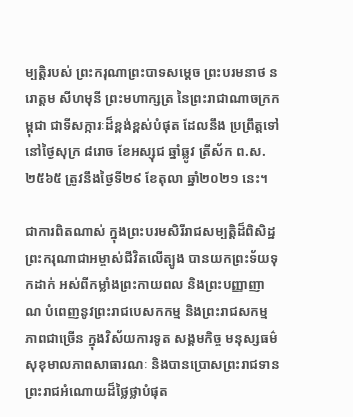ម្បត្តិរបស់ ព្រះករុណាព្រះបាទសម្តេច ព្រះបរមនាថ នរោត្តម សីហមុនី ព្រះមហាក្សត្រ នៃព្រះរាជាណាចក្រកម្ពុជា ជាទីសក្ការៈដ៏ខ្ពង់ខ្ពស់បំផុត ដែលនឹង ប្រព្រឹត្តទៅនៅថ្ងៃសុក្រ ៨រោច ខែអស្សុជ ឆ្នាំឆ្លូវ ត្រីស័ក ព.ស.២៥៦៥ ត្រូវនឹងថ្ងៃទី២៩ ខែតុលា ឆ្នាំ២០២១ នេះ។

ជាការពិតណាស់ ក្នុងព្រះបរមសិរីរាជសម្បត្តិដ៏ពិសិដ្ឋ ព្រះករុណាជាអម្ចាស់ជីវិតលើត្បូង បានយកព្រះទ័យទុកដាក់ អស់ពីកម្លាំងព្រះកាយពល និងព្រះបញ្ញាញាណ បំពេញនូវព្រះរាជបេសកកម្ម និងព្រះរាជសកម្មភាពជាច្រើន ក្នុងវិស័យការទូត សង្គមកិច្ច មនុស្សធម៌ សុខុមាលភាពសាធារណៈ និងបានប្រោសព្រះរាជទានព្រះរាជអំណោយដ៏ថ្លៃថ្លាបំផុត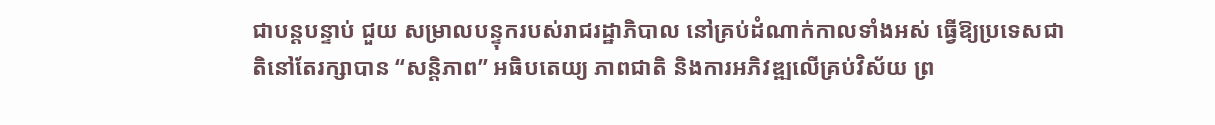ជាបន្តបន្ទាប់ ជួយ សម្រាលបន្ទុករបស់រាជរដ្ឋាភិបាល នៅគ្រប់ដំណាក់កាលទាំងអស់ ធ្វើឱ្យប្រទេសជាតិនៅតែរក្សាបាន “សន្តិភាព” អធិបតេយ្យ ភាពជាតិ និងការអភិវឌ្ឍលើគ្រប់វិស័យ ព្រ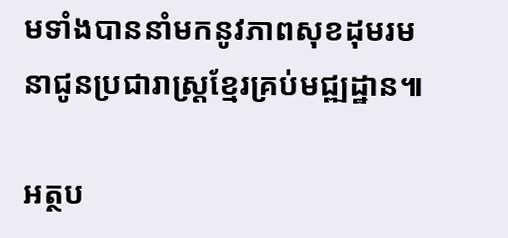មទាំងបាននាំមកនូវភាពសុខដុមរមនាជូនប្រជារាស្ត្រខ្មែរគ្រប់មជ្ឍដ្ឋាន៕

អត្ថប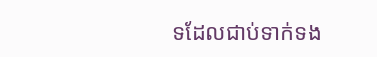ទដែលជាប់ទាក់ទង